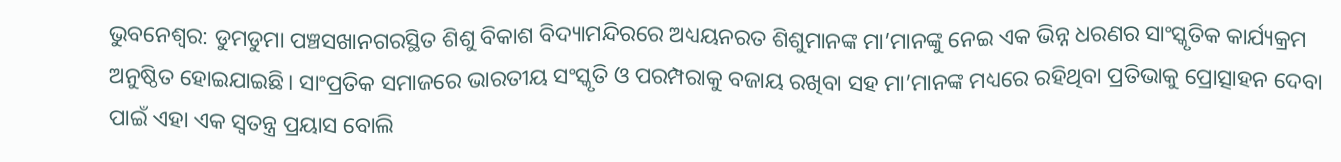ଭୁବନେଶ୍ୱର: ଡୁମଡୁମା ପଞ୍ଚସଖାନଗରସ୍ଥିତ ଶିଶୁ ବିକାଶ ବିଦ୍ୟାମନ୍ଦିରରେ ଅଧ୍ୟୟନରତ ଶିଶୁମାନଙ୍କ ମା’ମାନଙ୍କୁ ନେଇ ଏକ ଭିନ୍ନ ଧରଣର ସାଂସ୍କୃତିକ କାର୍ଯ୍ୟକ୍ରମ ଅନୁଷ୍ଠିତ ହୋଇଯାଇଛି। ସାଂପ୍ରତିକ ସମାଜରେ ଭାରତୀୟ ସଂସ୍କୃତି ଓ ପରମ୍ପରାକୁ ବଜାୟ ରଖିବା ସହ ମା’ମାନଙ୍କ ମଧ୍ୟରେ ରହିଥିବା ପ୍ରତିଭାକୁ ପ୍ରୋତ୍ସାହନ ଦେବା ପାଇଁ ଏହା ଏକ ସ୍ୱତନ୍ତ୍ର ପ୍ରୟାସ ବୋଲି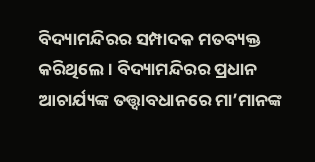ବିଦ୍ୟାମନ୍ଦିରର ସମ୍ପାଦକ ମତବ୍ୟକ୍ତ କରିଥିଲେ। ବିଦ୍ୟାମନ୍ଦିରର ପ୍ରଧାନ ଆଚାର୍ଯ୍ୟଙ୍କ ତତ୍ତ୍ୱାବଧାନରେ ମା’ମାନଙ୍କ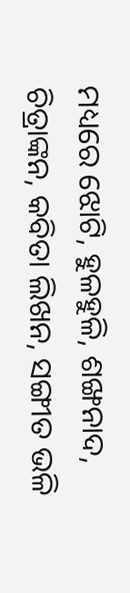ମଧ୍ୟରେ ଝୋଟି, ହୁଳହୁଳି, ଶଙ୍ଖନାଦ, ଚିତ୍ରାଙ୍କନ, କବିତା ଲିଖନ, ସଙ୍ଗୀତ ଭଳି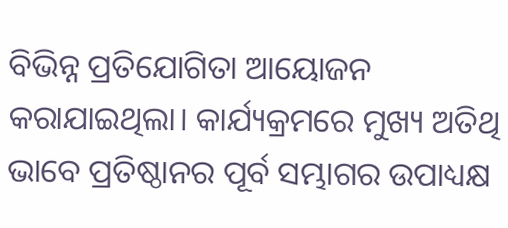ବିଭିନ୍ନ ପ୍ରତିଯୋଗିତା ଆୟୋଜନ କରାଯାଇଥିଲା। କାର୍ଯ୍ୟକ୍ରମରେ ମୁଖ୍ୟ ଅତିଥି ଭାବେ ପ୍ରତିଷ୍ଠାନର ପୂର୍ବ ସମ୍ଭାଗର ଉପାଧ୍ୟକ୍ଷ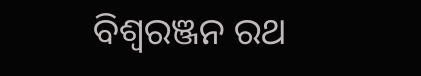ବିଶ୍ୱରଞ୍ଜନ ରଥ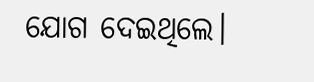ଯୋଗ ଦେଇଥିଲେ।